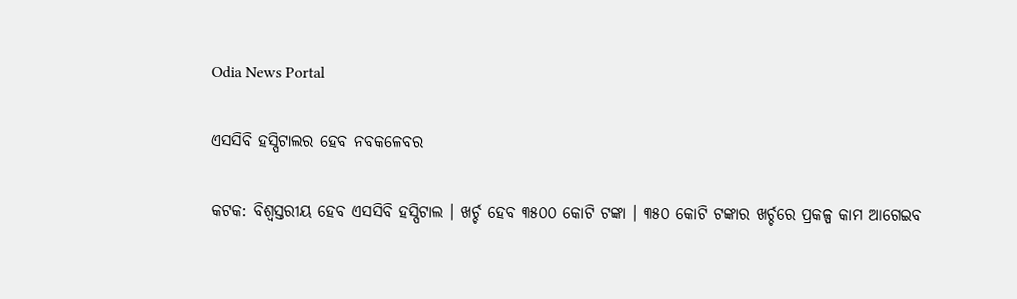Odia News Portal

ଏସସିବି ହସ୍ପିଟାଲର ହେବ ନବକଳେବର

କଟକ: ବିଶ୍ୱସ୍ତରୀୟ ହେବ ଏସସିବି ହସ୍ପିଟାଲ । ଖର୍ଚ୍ଚ ହେବ ୩୫୦୦ କୋଟି ଟଙ୍କା । ୩୫୦ କୋଟି ଟଙ୍କାର ଖର୍ଚ୍ଚରେ ପ୍ରକଳ୍ପ କାମ ଆଗେଇବ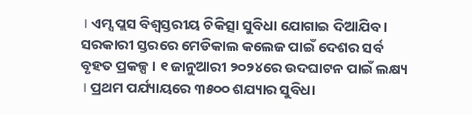। ଏମ୍ସ ପ୍ଲସ ବିଶ୍ୱସ୍ତରୀୟ ଚିକିତ୍ସା ସୁବିଧା ଯୋଗାଇ ଦିଆଯିବ । ସରକାରୀ ସ୍ତରରେ ମେଡିକାଲ କଲେଜ ପାଇଁ ଦେଶର ସର୍ବ ବୃହତ ପ୍ରକଳ୍ପ । ୧ ଜାନୁଆରୀ ୨୦୨୪ରେ ଉଦଘାଟନ ପାଇଁ ଲକ୍ଷ୍ୟ । ପ୍ରଥମ ପର୍ଯ୍ୟାୟରେ ୩୫୦୦ ଶଯ୍ୟାର ସୁବିଧା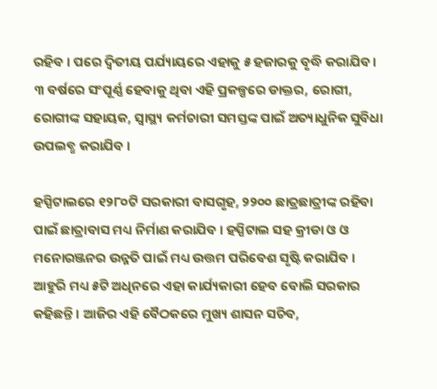ରହିବ । ପରେ ଦ୍ୱିତୀୟ ପର୍ଯ୍ୟାୟରେ ଏହାକୁ ୫ ହଜାରକୁ ବୃଦ୍ଧି କରାଯିବ । ୩ ବର୍ଷରେ ସଂପୂର୍ଣ୍ଣ ହେବାକୁ ଥିବା ଏହି ପ୍ରକଳ୍ପରେ ଡାକ୍ତର, ରୋଗୀ, ରୋଗୀଙ୍କ ସହାୟକ, ସ୍ୱାସ୍ଥ୍ୟ କର୍ମଚାରୀ ସମସ୍ତଙ୍କ ପାଇଁ ଅତ୍ୟାଧୁନିକ ସୁବିଧା ଉପଲବ୍ଧ କରାଯିବ ।

ହସ୍ପିଟାଲରେ ୧୨୮୦ଟି ସରକାରୀ ବାସଗୃହ, ୨୨୦୦ ଛାତ୍ରଛାତ୍ରୀଙ୍କ ରହିବା ପାଇଁ ଛାତ୍ରାବାସ ମଧ୍ୟ ନିର୍ମାଣ କରାଯିବ । ହସ୍ପିଟାଲ ସହ କ୍ରୀଡା ଓ ଓ ମନୋରଞ୍ଜନର ଉନ୍ନତି ପାଇଁ ମଧ୍ୟ ଉତ୍ତମ ପରିବେଶ ସୃଷ୍ଟି କରାଯିବ । ଆହୁରି ମଧ୍ୟ ୫ଟି ଅଧିନରେ ଏହା କାର୍ଯ୍ୟକାରୀ ହେବ ବୋଲି ସରକାର କହିଛନ୍ତି । ଆଜିର ଏହି ବୈଠକରେ ମୁଖ୍ୟ ଶାସନ ସଚିବ,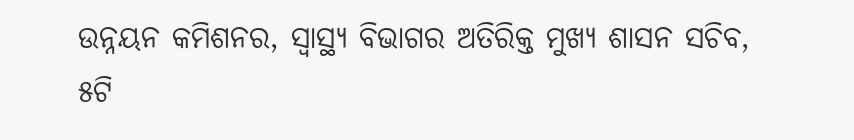ଉନ୍ନୟନ କମିଶନର, ସ୍ୱାସ୍ଥ୍ୟ ବିଭାଗର ଅତିରିକ୍ତ ମୁଖ୍ୟ ଶାସନ ସଚିବ, ୫ଟି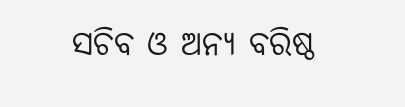ସଚିବ ଓ ଅନ୍ୟ ବରିଷ୍ଠ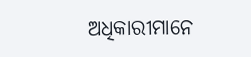ଅଧିକାରୀମାନେ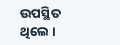ଉପସ୍ଥିତ ଥିଲେ ।